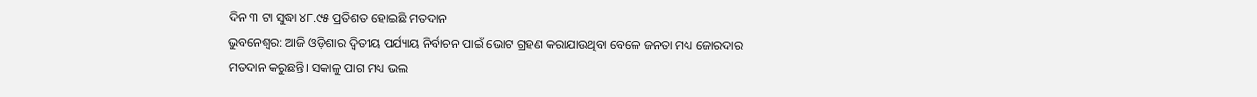ଦିନ ୩ ଟା ସୁଦ୍ଧା ୪୮.୯୫ ପ୍ରତିଶତ ହୋଇଛି ମତଦାନ
ଭୁବନେଶ୍ୱର: ଆଜି ଓଡ଼ିଶାର ଦ୍ବିତୀୟ ପର୍ଯ୍ୟାୟ ନିର୍ବାଚନ ପାଇଁ ଭୋଟ ଗ୍ରହଣ କରାଯାଉଥିବା ବେଳେ ଜନତା ମଧ୍ୟ ଜୋରଦାର ମତଦାନ କରୁଛନ୍ତି। ସକାଳୁ ପାଗ ମଧ୍ୟ ଭଲ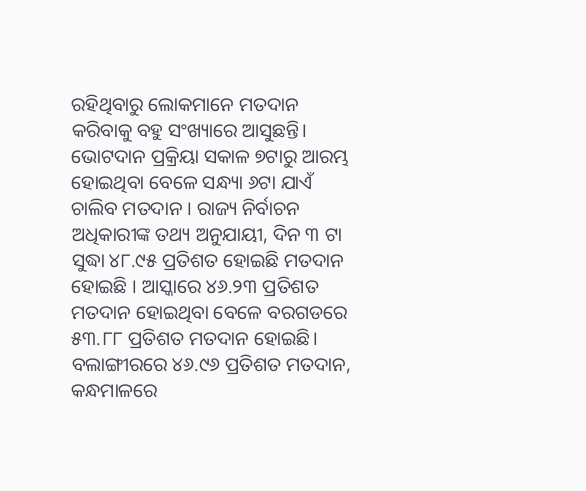ରହିଥିବାରୁ ଲୋକମାନେ ମତଦାନ କରିବାକୁ ବହୁ ସଂଖ୍ୟାରେ ଆସୁଛନ୍ତି। ଭୋଟଦାନ ପ୍ରକ୍ରିୟା ସକାଳ ୭ଟାରୁ ଆରମ୍ଭ ହୋଇଥିବା ବେଳେ ସନ୍ଧ୍ୟା ୬ଟା ଯାଏଁ ଚାଲିବ ମତଦାନ । ରାଜ୍ୟ ନିର୍ବାଚନ ଅଧିକାରୀଙ୍କ ତଥ୍ୟ ଅନୁଯାୟୀ, ଦିନ ୩ ଟା ସୁଦ୍ଧା ୪୮.୯୫ ପ୍ରତିଶତ ହୋଇଛି ମତଦାନ ହୋଇଛି । ଆସ୍କାରେ ୪୬.୨୩ ପ୍ରତିଶତ ମତଦାନ ହୋଇଥିବା ବେଳେ ବରଗଡରେ ୫୩.୮୮ ପ୍ରତିଶତ ମତଦାନ ହୋଇଛି। ବଲାଙ୍ଗୀରରେ ୪୬.୯୬ ପ୍ରତିଶତ ମତଦାନ, କନ୍ଧମାଳରେ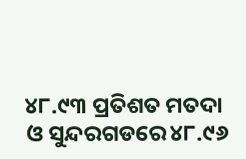୪୮.୯୩ ପ୍ରତିଶତ ମତଦା ଓ ସୁନ୍ଦରଗଡରେ ୪୮.୯୬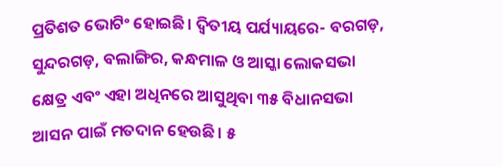ପ୍ରତିଶତ ଭୋଟିଂ ହୋଇଛି। ଦ୍ୱିତୀୟ ପର୍ଯ୍ୟାୟରେ- ବରଗଡ଼, ସୁନ୍ଦରଗଡ଼, ବଲାଙ୍ଗିର, କନ୍ଧମାଳ ଓ ଆସ୍କା ଲୋକସଭା କ୍ଷେତ୍ର ଏବଂ ଏହା ଅଧିନରେ ଆସୁଥିବା ୩୫ ବିଧାନସଭା ଆସନ ପାଇଁ ମତଦାନ ହେଉଛି। ୫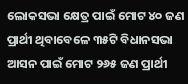ଲୋକସଭା କ୍ଷେତ୍ର ପାଇଁ ମୋଟ ୪୦ ଜଣ ପ୍ରାର୍ଥୀ ଥିବାବେଳେ ୩୫ଟି ବିଧାନସଭା ଆସନ ପାଇଁ ମୋଟ ୨୬୫ ଜଣ ପ୍ରାର୍ଥୀ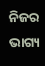ନିଜର ଭାଗ୍ୟ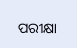ପରୀକ୍ଷା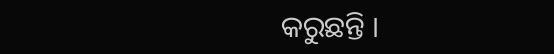କରୁଛନ୍ତି ।